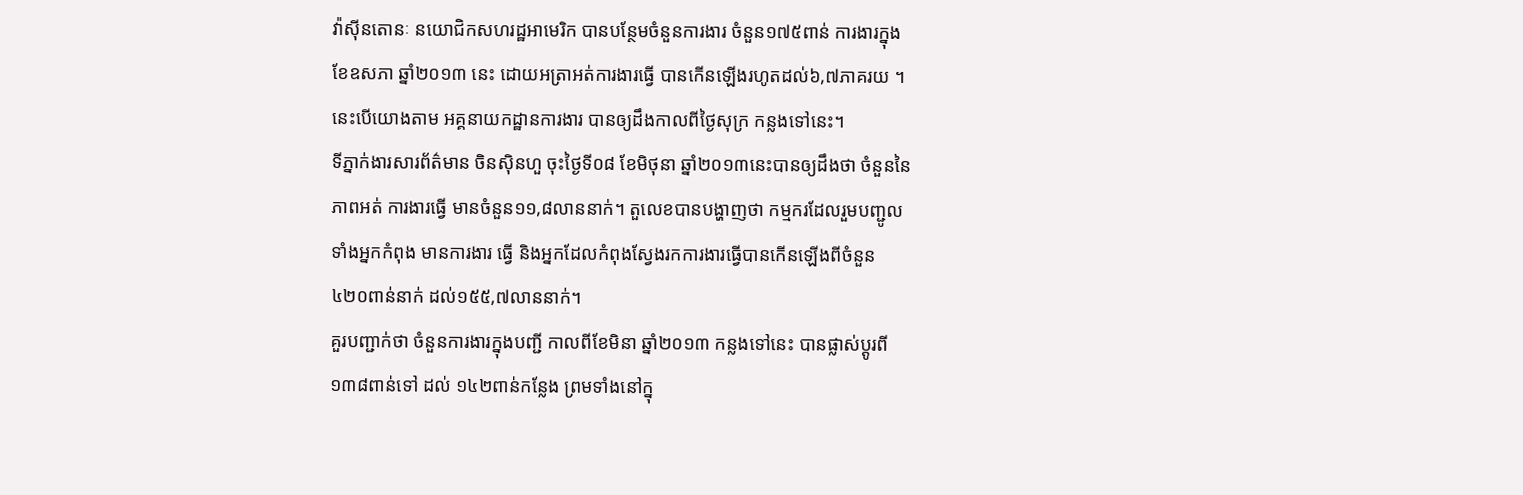វ៉ាស៊ីនតោនៈ នយោជិកសហរដ្ឋអាមេរិក បានបន្ថែមចំនួនការងារ ចំនួន១៧៥ពាន់ ការងារក្នុង
ខែឧសភា ឆ្នាំ២០១៣ នេះ ដោយអត្រាអត់ការងារធ្វើ បានកើនឡើងរហូតដល់៦,៧ភាគរយ ។
នេះបើយោងតាម អគ្គនាយកដ្ឋានការងារ បានឲ្យដឹងកាលពីថ្ងៃសុក្រ កន្លងទៅនេះ។
ទីភ្នាក់ងារសារព័ត៌មាន ចិនស៊ិនហួ ចុះថ្ងៃទី០៨ ខែមិថុនា ឆ្នាំ២០១៣នេះបានឲ្យដឹងថា ចំនួននៃ
ភាពអត់ ការងារធ្វើ មានចំនួន១១,៨លាននាក់។ តួលេខបានបង្ហាញថា កម្មករដែលរួមបញ្ជូល
ទាំងអ្នកកំពុង មានការងារ ធ្វើ និងអ្នកដែលកំពុងស្វែងរកការងារធ្វើបានកើនឡើងពីចំនួន
៤២០ពាន់នាក់ ដល់១៥៥,៧លាននាក់។
គួរបញ្ជាក់ថា ចំនួនការងារក្នុងបញ្ជី កាលពីខែមិនា ឆ្នាំ២០១៣ កន្លងទៅនេះ បានផ្លាស់ប្តូរពី
១៣៨ពាន់ទៅ ដល់ ១៤២ពាន់កន្លែង ព្រមទាំងនៅក្នុ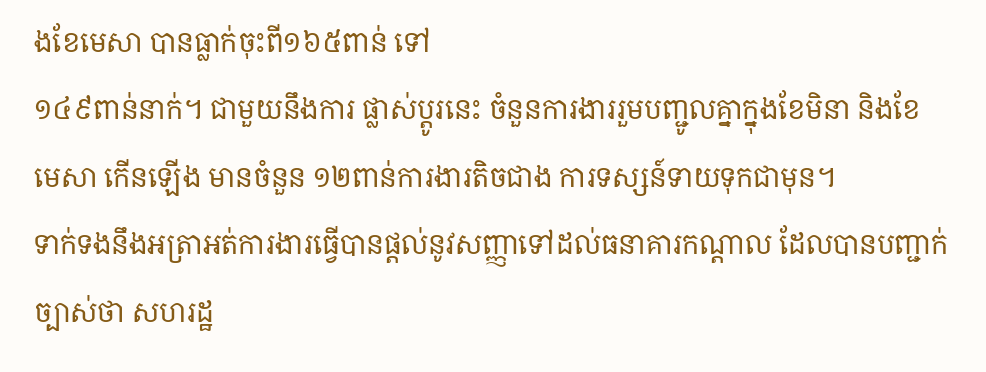ងខែមេសា បានធ្លាក់ចុះពី១៦៥ពាន់ ទៅ
១៤៩ពាន់នាក់។ ជាមួយនឹងការ ផ្លាស់ប្តូរនេះ ចំនួនការងាររួមបញ្ជូលគ្នាក្នុងខែមិនា និងខែ
មេសា កើនឡើង មានចំនួន ១២ពាន់ការងារតិចជាង ការទស្សន៍ទាយទុកជាមុន។
ទាក់ទងនឹងអត្រាអត់ការងារធ្វើបានផ្តល់នូវសញ្ញាទៅដល់ធនាគារកណ្តាល ដែលបានបញ្ជាក់
ច្បាស់ថា សហរដ្ឋ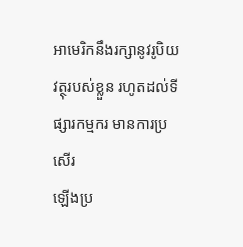អាមេរិកនឹងរក្សានូវរូបិយវត្ថុរបស់ខ្លួន រហូតដល់ទីផ្សារកម្មករ មានការប្រសើរ
ឡើងប្រ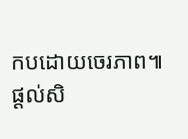កបដោយចេរភាព៕
ផ្តល់សិ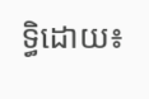ទ្ធិដោយ៖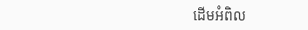ដើមអំពិល